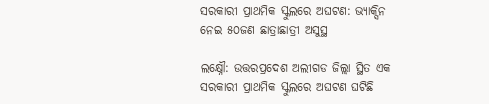ସରକାରୀ ପ୍ରାଥମିକ ସ୍କୁଲରେ ଅଘଟଣ: ଭ୍ୟାକ୍ସିନ ନେଇ ୫୦ଜଣ ଛାତ୍ରାଛାତ୍ରୀ ଅସୁସ୍ଥ

ଲକ୍ଷ୍ନୌ: ଉତ୍ତରପ୍ରଦେଶ ଅଲୀଗଡ ଜିଲ୍ଲା ସ୍ଥିତ ଏକ ସରକାରୀ ପ୍ରାଥମିକ ସ୍କୁଲରେ ଅଘଟଣ ଘଟିଛି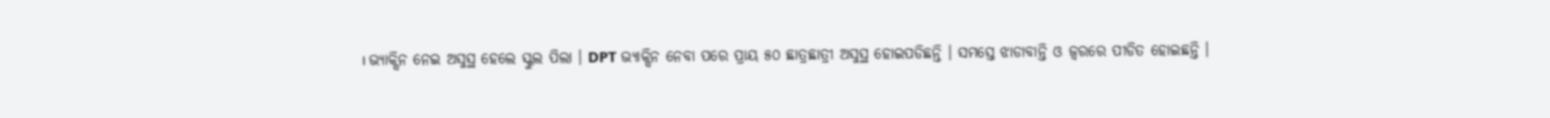। ଭ୍ୟାକ୍ସିନ ନେଇ ଅସୁସ୍ଥ ହେଲେ ସ୍କୁଲ ପିଲା । DPT ଭ୍ୟାକ୍ସିନ ନେବା ପରେ ପ୍ରାୟ ୫୦ ଛାତ୍ରଛାତ୍ରୀ ଅସୁସ୍ଥ ହୋଇପଡିଛନ୍ତି । ସମସ୍ତେ ଝାଡାବାନ୍ତି ଓ ଜ୍ବରରେ ପୀଡିତ ହୋଇଛନ୍ତି ।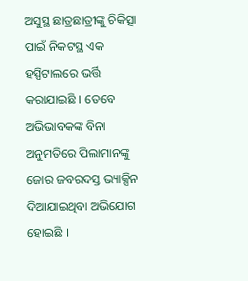ଅସୁସ୍ଥ ଛାତ୍ରଛାତ୍ରୀଙ୍କୁ ଚିକିତ୍ସା ପାଇଁ ନିକଟସ୍ଥ ଏକ ହସ୍ପିଟାଲରେ ଭର୍ତ୍ତି କରାଯାଇଛି । ତେବେ ଅଭିଭାବକଙ୍କ ବିନା ଅନୁମତିରେ ପିଲାମାନଙ୍କୁ ଜୋର ଜବରଦସ୍ତ ଭ୍ୟାକ୍ସିନ ଦିଆଯାଇଥିବା ଅଭିଯୋଗ ହୋଇଛି ।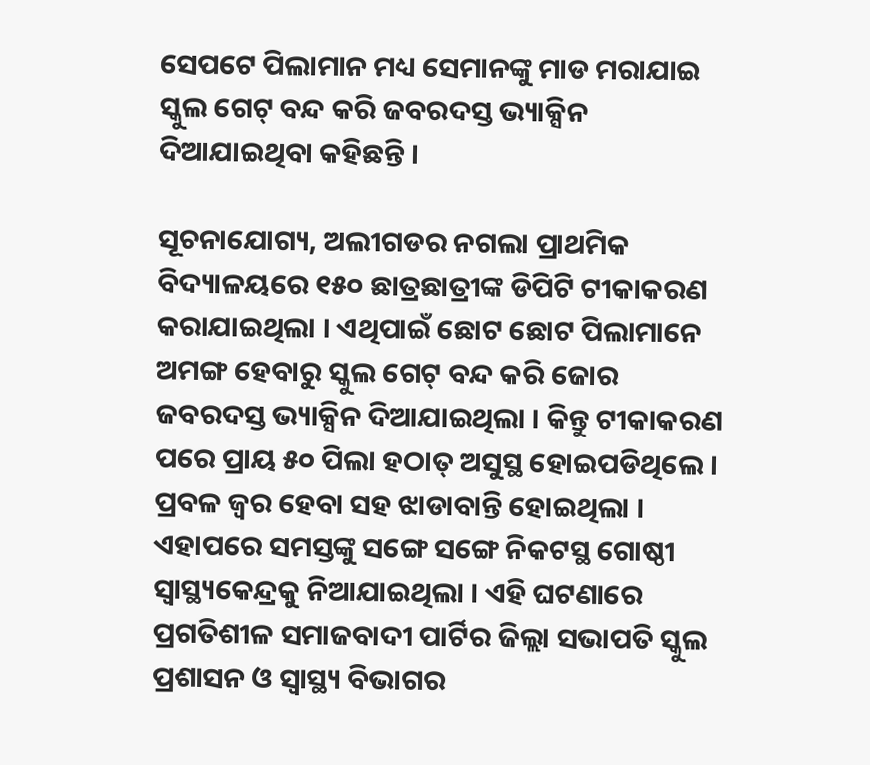ସେପଟେ ପିଲାମାନ ମଧ୍ୟ ସେମାନଙ୍କୁ ମାଡ ମରାଯାଇ ସ୍କୁଲ ଗେଟ୍ ବନ୍ଦ କରି ଜବରଦସ୍ତ ଭ୍ୟାକ୍ସିନ ଦିଆଯାଇଥିବା କହିଛନ୍ତି ।

ସୂଚନାଯୋଗ୍ୟ, ଅଲୀଗଡର ନଗଲା ପ୍ରାଥମିକ ବିଦ୍ୟାଳୟରେ ୧୫୦ ଛାତ୍ରଛାତ୍ରୀଙ୍କ ଡିପିଟି ଟୀକାକରଣ କରାଯାଇଥିଲା । ଏଥିପାଇଁ ଛୋଟ ଛୋଟ ପିଲାମାନେ ଅମଙ୍ଗ ହେବାରୁ ସ୍କୁଲ ଗେଟ୍ ବନ୍ଦ କରି ଜୋର ଜବରଦସ୍ତ ଭ୍ୟାକ୍ସିନ ଦିଆଯାଇଥିଲା । କିନ୍ତୁ ଟୀକାକରଣ ପରେ ପ୍ରାୟ ୫୦ ପିଲା ହଠାତ୍ ଅସୁସ୍ଥ ହୋଇପଡିଥିଲେ । ପ୍ରବଳ ଜ୍ବର ହେବା ସହ ଝାଡାବାନ୍ତି ହୋଇଥିଲା । ଏହାପରେ ସମସ୍ତଙ୍କୁ ସଙ୍ଗେ ସଙ୍ଗେ ନିକଟସ୍ଥ ଗୋଷ୍ଠୀ ସ୍ବାସ୍ଥ୍ୟକେନ୍ଦ୍ରକୁ ନିଆଯାଇଥିଲା । ଏହି ଘଟଣାରେ ପ୍ରଗତିଶୀଳ ସମାଜବାଦୀ ପାର୍ଟିର ଜିଲ୍ଲା ସଭାପତି ସ୍କୁଲ ପ୍ରଶାସନ ଓ ସ୍ବାସ୍ଥ୍ୟ ବିଭାଗର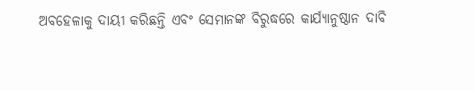ଅବହେଳାକୁ ଦାୟୀ କରିଛନ୍ତି ଏବଂ ସେମାନଙ୍କ ବିରୁଦ୍ଧରେ କାର୍ଯ୍ୟାନୁଷ୍ଠାନ ଦାବି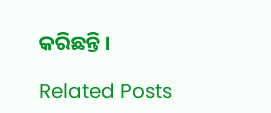କରିଛନ୍ତି ।

Related Posts